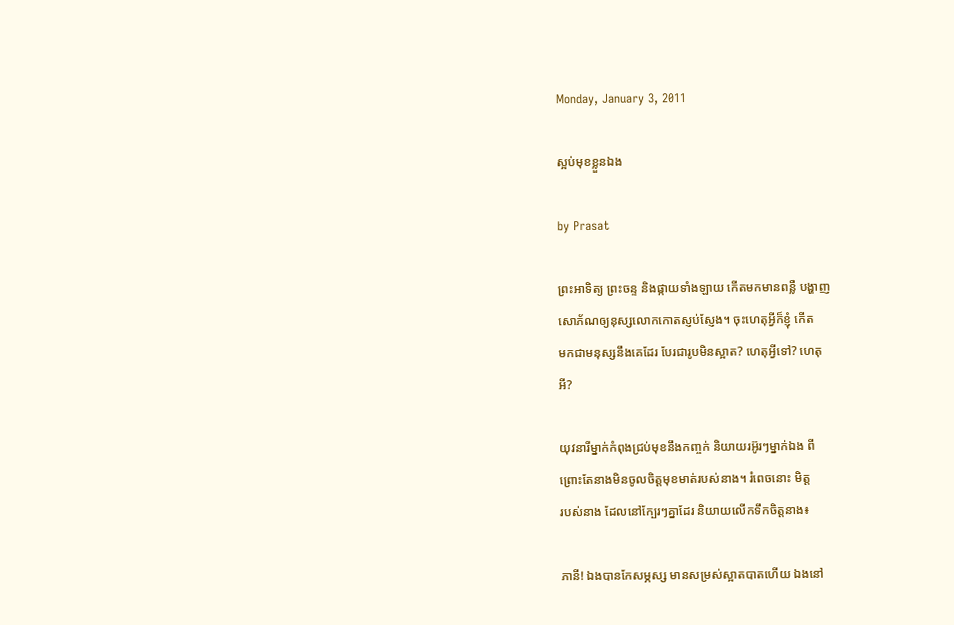Monday, January 3, 2011

ស្អប់មុខខ្លួនឯង

by Prasat

ព្រះអាទិត្យ ព្រះចន្ទ និងផ្កាយទាំងឡាយ កើតមកមានពន្លឺ បង្ហាញ
សោភ័ណឲ្យនុស្សលោកកោតស្ញប់ស្ញែង។ ចុះហេតុអ្វីក៏ខ្ញុំ កើត
មកជាមនុស្សនឹងគេដែរ បែរជារូបមិនស្អាត? ហេតុអ្វីទៅ? ហេតុ
អី?

យុវនារីម្នាក់កំពុងជ្រប់មុខនឹងកញ្ចក់ និយាយរអ៊ូរៗម្នាក់ឯង ពី
ព្រោះតែនាងមិនចូលចិត្តមុខមាត់របស់នាង។ រំពេចនោះ មិត្ត
របស់នាង ដែលនៅក្បែរៗគ្នាដែរ និយាយលើកទឹកចិត្តនាង៖

ភានី! ឯងបានកែសម្ភស្ស មានសម្រស់ស្អាតបាតហើយ ឯងនៅ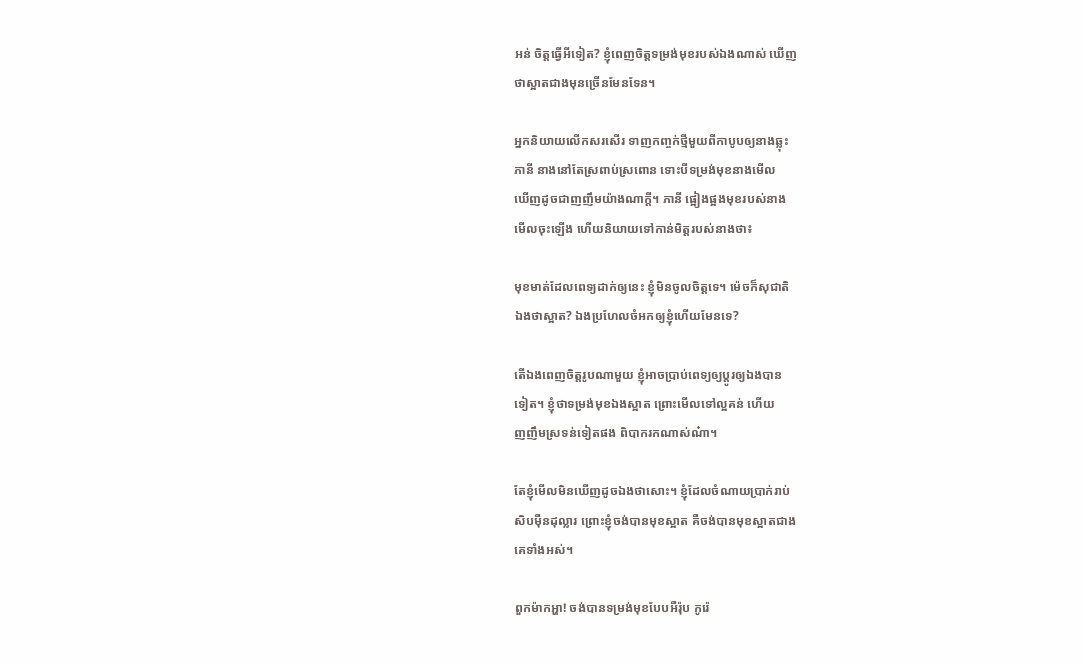អន់ ចិត្តធ្វើអីទៀត? ខ្ញុំពេញចិត្តទម្រង់មុខរបស់ឯងណាស់ ឃើញ
ថាស្អាតជាងមុនច្រើនមែនទែន។

អ្នកនិយាយលើកសរសើរ ទាញកញ្ចក់ថ្មីមួយពីកាបូបឲ្យនាងឆ្លុះ
ភានី នាងនៅតែស្រពាប់ស្រពោន ទោះបីទម្រង់មុខនាងមើល
ឃើញដូចជាញញឹមយ៉ាងណាក្តី។ ភានី ផ្អៀងផ្អងមុខរបស់នាង
មើលចុះឡើង ហើយនិយាយទៅកាន់មិត្តរបស់នាងថា៖

មុខមាត់ដែលពេទ្យដាក់ឲ្យនេះ ខ្ញុំមិនចូលចិត្តទេ។ ម៉េចក៏សុជាតិ
ឯងថាស្អាត? ឯងប្រហែលចំអកឲ្យខ្ញុំហើយមែនទេ?

តើឯងពេញចិត្តរូបណាមួយ ខ្ញុំអាចប្រាប់ពេទ្យឲ្យប្ដូរឲ្យឯងបាន
ទៀត។ ខ្ញុំថាទម្រង់មុខឯងស្អាត ព្រោះមើលទៅល្អគន់ ហើយ
ញញឹមស្រទន់ទៀតផង ពិបាករកណាស់ណ៎ា។

តែខ្ញុំមើលមិនឃើញដូចឯងថាសោះ។ ខ្ញុំដែលចំណាយប្រាក់រាប់
សិបម៉ឺនដុល្លារ ព្រោះខ្ញុំចង់បានមុខស្អាត គឺចង់បានមុខស្អាតជាង
គេទាំងអស់។

ពួកម៉ាកអ្ហា! ចង់បានទម្រង់មុខបែបអឺរ៉ុប កូរ៉េ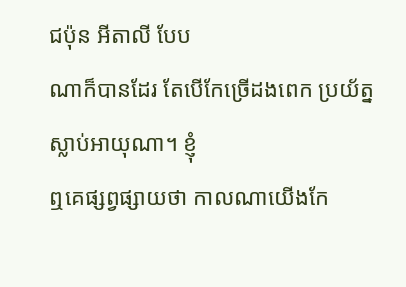ជប៉ុន អីតាលី បែប
ណាក៏បានដែរ តែបើកែច្រើដងពេក ប្រយ័ត្នស្លាប់អាយុណា។ ខ្ញុំ
ឮគេផ្សព្វផ្សាយថា កាលណាយើងកែ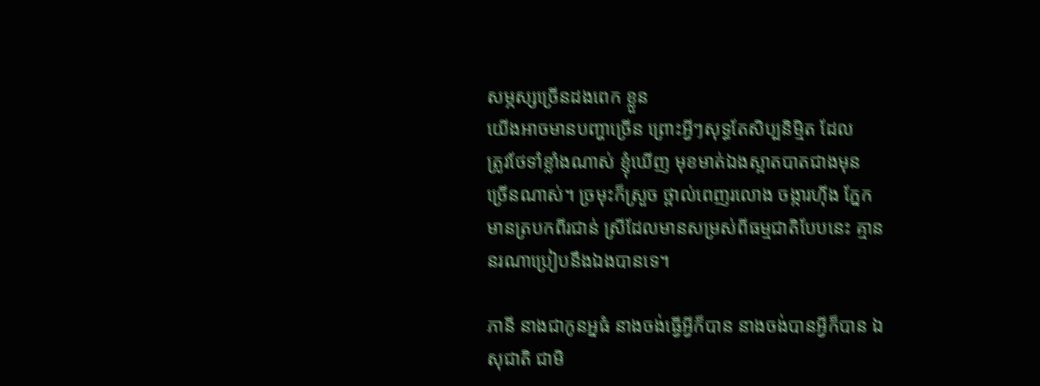សម្ភស្សច្រើនដងពេក ខ្លួន
យើងអាចមានបញ្ហាច្រើន ព្រោះអ្វីៗសុទ្ធតែសិប្បនិម្មិត ដែល
ត្រូវថែទាំខ្លាំងណាស់ ខ្ញុំឃើញ មុខមាត់ឯងស្អាតបាតជាងមុន
ច្រើនណាស់។ ច្រមុះក៏ស្រួច ថ្ពាល់ពេញរលោង ចង្ការហ៊ីង ភ្នែក
មានត្របកពីរជាន់ ស្រីដែលមានសម្រស់ពីធម្មជាតិបែបនេះ គ្មាន
នរណាប្រៀបនឹងឯងបានទេ។

ភានី នាងជាកូនអ្នធំ នាងចង់ធ្វើអ្វីក៏បាន នាងចង់បានអ្វីក៏បាន ឯ
សុជាតិ ជាមិ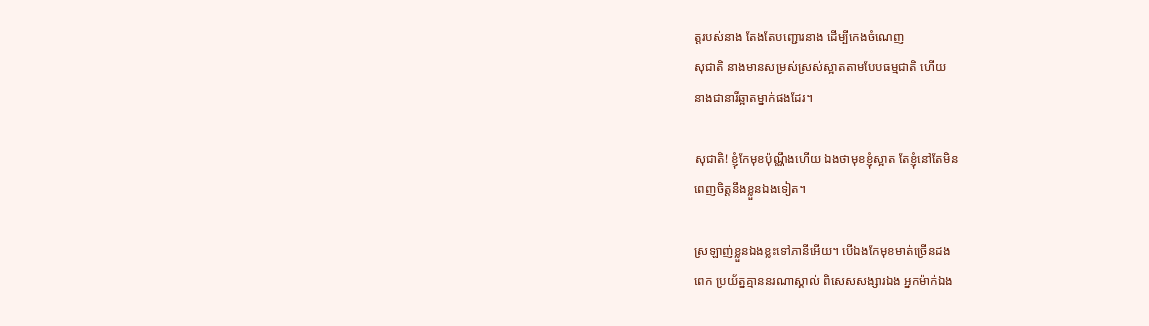ត្តរបស់នាង តែងតែបញ្ជោរនាង ដើម្បីកេងចំណេញ
សុជាតិ នាងមានសម្រស់ស្រស់ស្អាតតាមបែបធម្មជាតិ ហើយ
នាងជានារីឆ្អាតម្នាក់ផងដែរ។

សុជាតិ! ខ្ញុំកែមុខប៉ុណ្ណឹងហើយ ឯងថាមុខខ្ញុំស្អាត តែខ្ញុំនៅតែមិន
ពេញចិត្តនឹងខ្លួនឯងទៀត។

ស្រឡាញ់ខ្លួនឯងខ្លះទៅភានីអើយ។ បើឯងកែមុខមាត់ច្រើនដង
ពេក ប្រយ័ត្នគ្មាននរណាស្គាល់ ពិសេសសង្សារឯង អ្នកម៉ាក់ឯង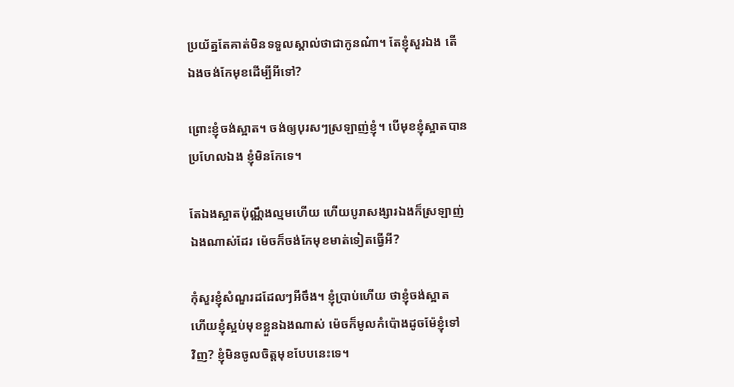ប្រយ័ត្នតែគាត់មិនទទួលស្គាល់ថាជាកូនណ៎ា។ តែខ្ញុំសួរឯង តើ
ឯងចង់កែមុខដើម្បីអីទៅ?

ព្រោះខ្ញុំចង់ស្អាត។ ចង់ឲ្យបុរសៗស្រឡាញ់ខ្ញុំ។ បើមុខខ្ញុំស្អាតបាន
ប្រហែលឯង ខ្ញុំមិនកែទេ។

តែឯងស្អាតប៉ុណ្ណឹងល្មមហើយ ហើយបូរាសង្សារឯងក៏ស្រឡាញ់
ឯងណាស់ដែរ ម៉េចក៏ចង់កែមុខមាត់ទៀតធ្វើអី?

កុំសួរខ្ញុំសំណួរដដែលៗអីចឹង។ ខ្ញុំប្រាប់ហើយ ថាខ្ញុំចង់ស្អាត
ហើយខ្ញុំស្អប់មុខខ្លួនឯងណាស់ ម៉េចក៏មូលកំប៉ោងដូចម៉ែខ្ញុំទៅ
វិញ? ខ្ញុំមិនចូលចិត្តមុខបែបនេះទេ។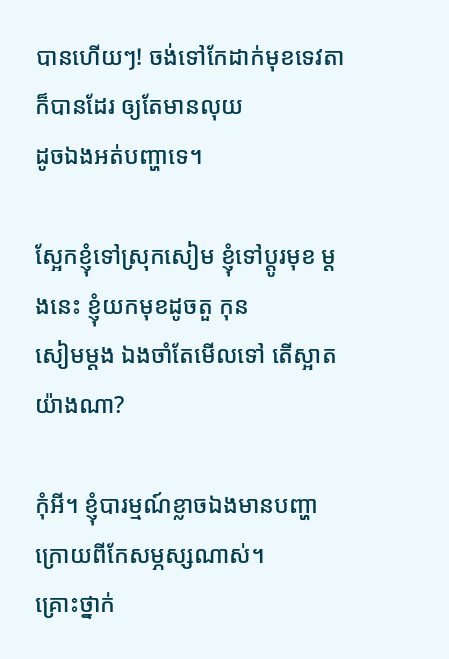បានហើយៗ! ចង់ទៅកែដាក់មុខទេវតាក៏បានដែរ ឲ្យតែមានលុយ
ដូចឯងអត់បញ្ហាទេ។

ស្អែកខ្ញុំទៅស្រុកសៀម ខ្ញុំទៅប្ដូរមុខ ម្ដងនេះ ខ្ញុំយកមុខដូចតួ កុន
សៀមម្ដង ឯងចាំតែមើលទៅ តើស្អាតយ៉ាងណា?

កុំអី។ ខ្ញុំបារម្មណ៍ខ្លាចឯងមានបញ្ហាក្រោយពីកែសម្ភស្សណាស់។
គ្រោះថ្នាក់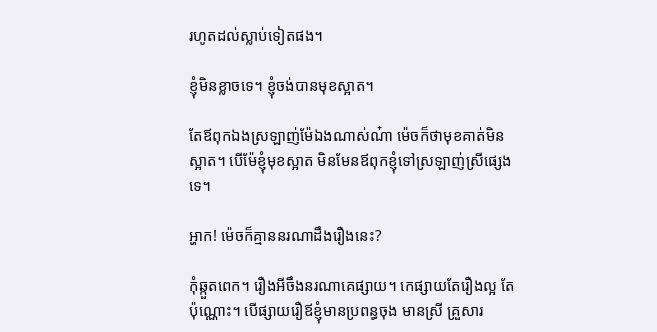រហូតដល់ស្លាប់ទៀតផង។

ខ្ញុំមិនខ្លាចទេ។ ខ្ញុំចង់បានមុខស្អាត។

តែឪពុកឯងស្រឡាញ់ម៉ែឯងណាស់ណ៎ា ម៉េចក៏ថាមុខគាត់មិន
ស្អាត។ បើម៉ែខ្ញុំមុខស្អាត មិនមែនឪពុកខ្ញុំទៅស្រឡាញ់ស្រីផ្សេង
ទេ។

អ្ហាក! ម៉េចក៏គ្មាននរណាដឹងរឿងនេះ?

កុំឆ្កួតពេក។ រឿងអីចឹងនរណាគេផ្សាយ។ កេផ្សាយតែរឿងល្អ តែ
ប៉ុណ្ណោះ។ បើផ្សាយរឿឪខ្ញុំមានប្រពន្ធចុង មានស្រី គ្រួសារ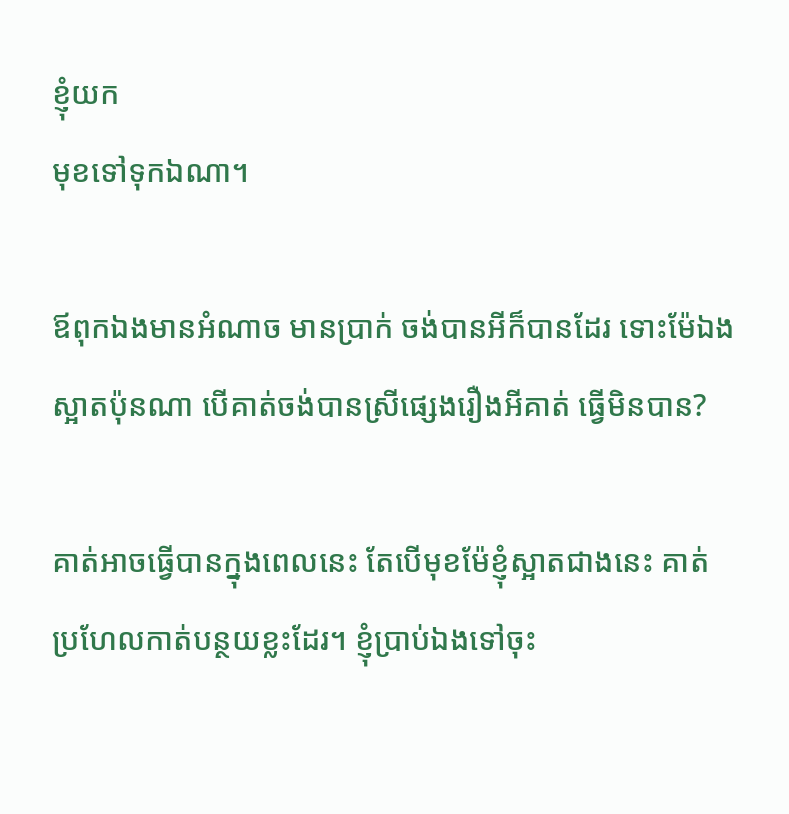ខ្ញុំយក
មុខទៅទុកឯណា។

ឪពុកឯងមានអំណាច មានប្រាក់ ចង់បានអីក៏បានដែរ ទោះម៉ែឯង
ស្អាតប៉ុនណា បើគាត់ចង់បានស្រីផ្សេងរឿងអីគាត់ ធ្វើមិនបាន?

គាត់អាចធ្វើបានក្នុងពេលនេះ តែបើមុខម៉ែខ្ញុំស្អាតជាងនេះ គាត់
ប្រហែលកាត់បន្ថយខ្លះដែរ។ ខ្ញុំប្រាប់ឯងទៅចុះ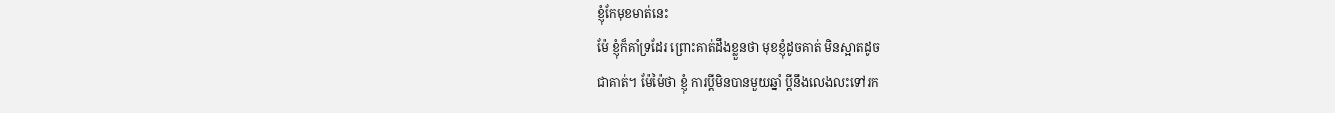ខ្ញុំកែមុខមាត់នេះ
ម៉ែ ខ្ញុំក៏គាំទ្រដែរ ព្រោះគាត់ដឹងខ្លួនថា មុខខ្ញុំដូចគាត់ មិនស្អាតដូច
ជាគាត់។ ម៉ែម៉ៃថា ខ្ញុំ ការប្ដីមិនបានមួយឆ្នាំ ប្ដីនឹងលេងលះទៅរក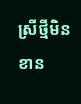ស្រីថ្មីមិនខាន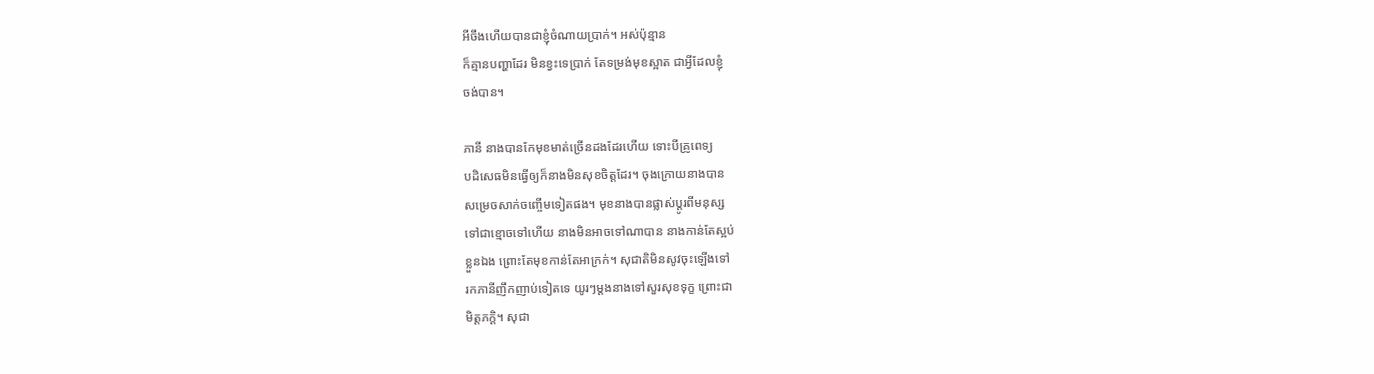អីចឹងហើយបានជាខ្ញុំចំណាយប្រាក់។ អស់ប៉ុន្មាន
ក៏គ្មានបញ្ហាដែរ មិនខ្វះទេប្រាក់ តែទម្រង់មុខស្អាត ជាអ្វីដែលខ្ញុំ
ចង់បាន។

ភានី នាងបានកែមុខមាត់ច្រើនដងដែរហើយ ទោះបីគ្រូពេទ្យ
បដិសេធមិនធ្វើឲ្យក៏នាងមិនសុខចិត្តដែរ។ ចុងក្រោយនាងបាន
សម្រេចសាក់ចញ្ចើមទៀតផង។ មុខនាងបានផ្លាស់ប្ដូរពីមនុស្ស
ទៅជាខ្មោចទៅហើយ នាងមិនអាចទៅណាបាន នាងកាន់តែស្អប់
ខ្លួនឯង ព្រោះតែមុខកាន់តែអាក្រក់។ សុជាតិមិនសូវចុះឡើងទៅ
រកភានីញឹកញាប់ទៀតទេ យូរៗម្ដងនាងទៅសួរសុខទុក្ខ ព្រោះជា
មិត្តភក្តិ។ សុជា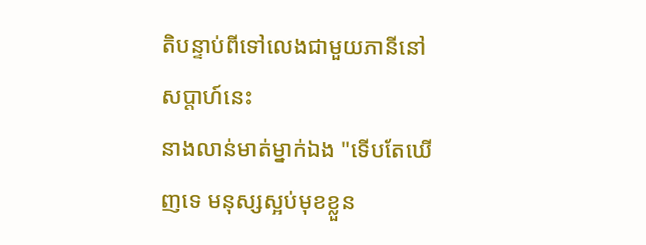តិបន្ទាប់ពីទៅលេងជាមួយភានីនៅសប្តាហ៍នេះ
នាងលាន់មាត់ម្នាក់ឯង "ទើបតែឃើញទេ មនុស្សស្អប់មុខខ្លួន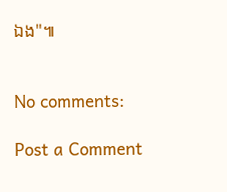ឯង"៕


No comments:

Post a Comment